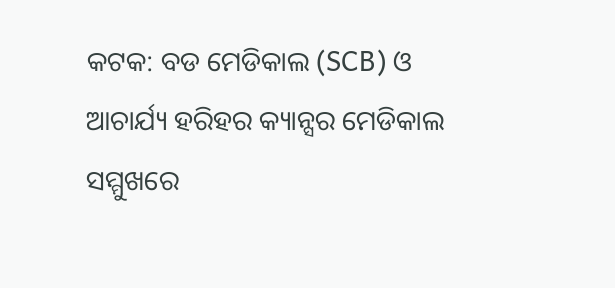କଟକ: ବଡ ମେଡିକାଲ (SCB) ଓ ଆଚାର୍ଯ୍ୟ ହରିହର କ୍ୟାନ୍ସର ମେଡିକାଲ ସମ୍ମୁଖରେ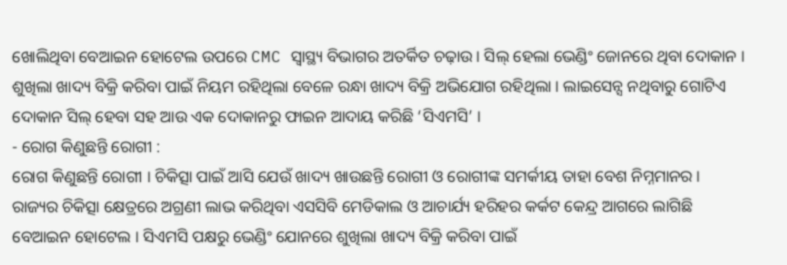ଖୋଲିଥିବା ବେଆଇନ ହୋଟେଲ ଉପରେ CMC ସ୍ଵାସ୍ଥ୍ୟ ବିଭାଗର ଅତର୍କିତ ଚଢ଼ାଉ । ସିଲ୍ ହେଲା ଭେଣ୍ଡିଂ ଜୋନରେ ଥିବା ଦୋକାନ । ଶୁଖିଲା ଖାଦ୍ୟ ବିକ୍ରି କରିବା ପାଇଁ ନିୟମ ରହିଥିଲା ବେଳେ ରନ୍ଧା ଖାଦ୍ୟ ବିକ୍ରି ଅଭିଯୋଗ ରହିଥିଲା । ଲାଇସେନ୍ସ ନଥିବାରୁ ଗୋଟିଏ ଦୋକାନ ସିଲ୍ ହେବା ସହ ଆଉ ଏକ ଦୋକାନରୁ ଫାଇନ ଆଦାୟ କରିଛି ‘ସିଏମସି’ ।
- ରୋଗ କିଣୁଛନ୍ତି ରୋଗୀ :
ରୋଗ କିଣୁଛନ୍ତି ରୋଗୀ । ଚିକିତ୍ସା ପାଇଁ ଆସି ଯେଉଁ ଖାଦ୍ୟ ଖାଉଛନ୍ତି ରୋଗୀ ଓ ରୋଗୀଙ୍କ ସମର୍କୀୟ ତାହା ବେଶ ନିମ୍ନମାନର । ରାଜ୍ୟର ଚିକିତ୍ସା କ୍ଷେତ୍ରରେ ଅଗ୍ରଣୀ ଲାଭ କରିଥିବା ଏସସିବି ମେଡିକାଲ ଓ ଆଚାର୍ଯ୍ୟ ହରିହର କର୍କଟ କେନ୍ଦ୍ର ଆଗରେ ଲାଗିଛି ବେଆଇନ ହୋଟେଲ । ସିଏମସି ପକ୍ଷରୁ ଭେଣ୍ଡିଂ ଯୋନରେ ଶୁଖିଲା ଖାଦ୍ୟ ବିକ୍ରି କରିବା ପାଇଁ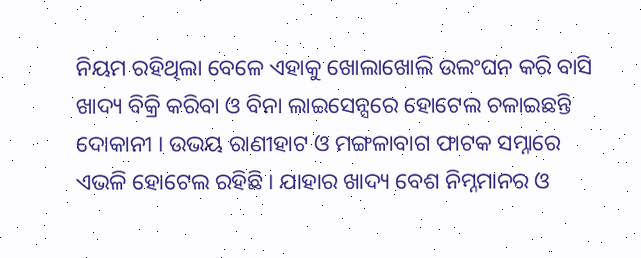ନିୟମ ରହିଥିଲା ବେଳେ ଏହାକୁ ଖୋଲାଖୋଲି ଉଲଂଘନ କରି ବାସି ଖାଦ୍ୟ ବିକ୍ରି କରିବା ଓ ବିନା ଲାଇସେନ୍ସରେ ହୋଟେଲ ଚଳାଇଛନ୍ତି ଦୋକାନୀ । ଉଭୟ ରାଣୀହାଟ ଓ ମଙ୍ଗଳାବାଗ ଫାଟକ ସମ୍ନାରେ ଏଭଳି ହୋଟେଲ ରହିଛି । ଯାହାର ଖାଦ୍ୟ ବେଶ ନିମ୍ନମାନର ଓ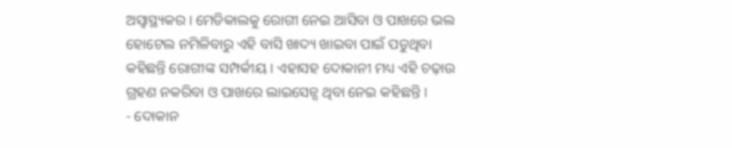ଅସ୍ୱାସ୍ଥ୍ୟକର । ମେଡିକାଲକୁ ରୋଗୀ ନେଇ ଆସିବା ଓ ପାଖରେ ଭଲ ହୋଟେଲ ନମିଳିବାରୁ ଏହି ବାସି ଖାଦ୍ୟ ଖାଇବା ପାଇଁ ପଡୁଥିବା କହିଛନ୍ତି ରୋଗୀଙ୍କ ସମ୍ପର୍କୀୟ । ଏହାସହ ଦୋକାନୀ ମଧ୍ୟ ଏହି ଚଢ଼ାଉ ଗ୍ରହଣ ନକରିବା ଓ ପାଖରେ ଲାଇସେନ୍ସ ଥିବା ନେଇ କହିଛନ୍ତି ।
- ଦୋକାନ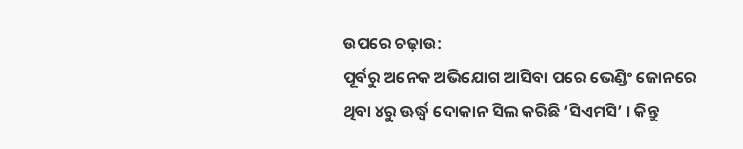ଉପରେ ଚଢ଼ାଉ:
ପୂର୍ବରୁ ଅନେକ ଅଭିଯୋଗ ଆସିବା ପରେ ଭେଣ୍ଡିଂ ଜୋନରେ ଥିବା ୪ରୁ ଊର୍ଦ୍ଧ୍ବ ଦୋକାନ ସିଲ କରିଛି ‘ସିଏମସି’ । କିନ୍ତୁ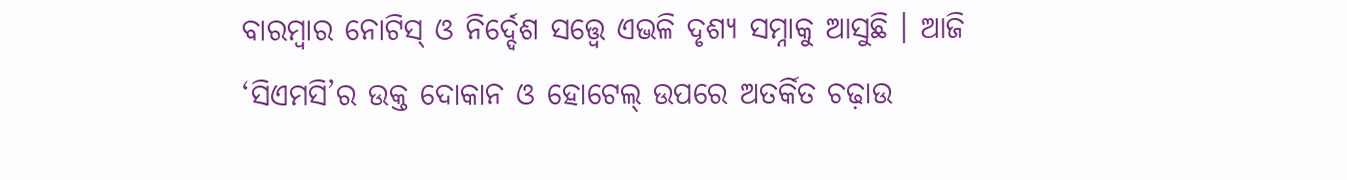ବାରମ୍ବାର ନୋଟିସ୍ ଓ ନିର୍ଦ୍ଦେଶ ସତ୍ତ୍ୱେ ଏଭଳି ଦୃଶ୍ୟ ସମ୍ନାକୁ ଆସୁଛି । ଆଜି ‘ସିଏମସି’ର ଉକ୍ତ ଦୋକାନ ଓ ହୋଟେଲ୍ ଉପରେ ଅତର୍କିତ ଚଢ଼ାଉ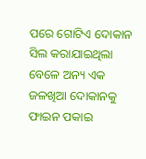ପରେ ଗୋଟିଏ ଦୋକାନ ସିଲ କରାଯାଇଥିଲା ବେଳେ ଅନ୍ୟ ଏକ ଜଳଖିଆ ଦୋକାନକୁ ଫାଇନ ପକାଇ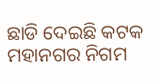ଛାଡି ଦେଇଛି କଟକ ମହାନଗର ନିଗମ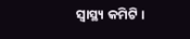ସ୍ୱାସ୍ଥ୍ୟ କମିଟି ।